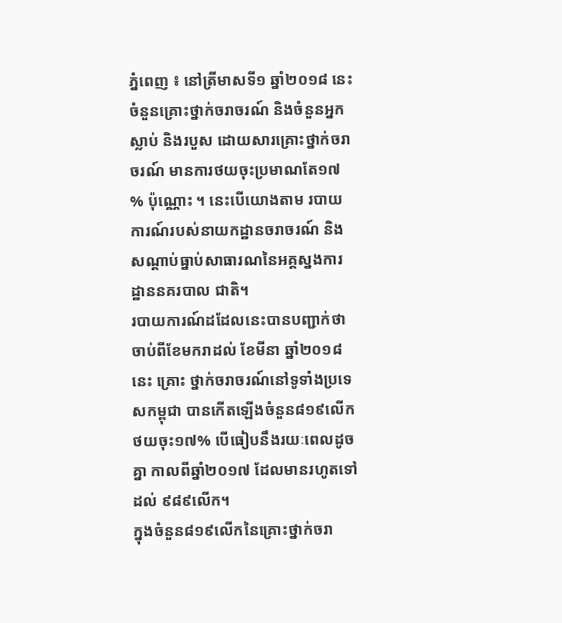ភ្នំពេញ ៖ នៅត្រីមាសទី១ ឆ្នាំ២០១៨ នេះ ចំនួនគ្រោះថ្នាក់ចរាចរណ៍ និងចំនួនអ្នកស្លាប់ និងរបួស ដោយសារគ្រោះថ្នាក់ចរាចរណ៍ មានការថយចុះប្រមាណតែ១៧ % ប៉ុណ្ណោះ ។ នេះបើយោងតាម របាយការណ៍របស់នាយកដ្ឋានចរាចរណ៍ និងសណ្តាប់ធ្នាប់សាធារណនៃអគ្គស្នងការដ្ឋាននគរបាល ជាតិ។
របាយការណ៍ដដែលនេះបានបញ្ជាក់ថា ចាប់ពីខែមករាដល់ ខែមីនា ឆ្នាំ២០១៨ នេះ គ្រោះ ថ្នាក់ចរាចរណ៍នៅទូទាំងប្រទេសកម្ពុជា បានកើតឡើងចំនួន៨១៩លើក ថយចុះ១៧% បើធៀបនឹងរយៈពេលដូចគ្នា កាលពីឆ្នាំ២០១៧ ដែលមានរហូតទៅ ដល់ ៩៨៩លើក។
ក្នុងចំនួន៨១៩លើកនៃគ្រោះថ្នាក់ចរា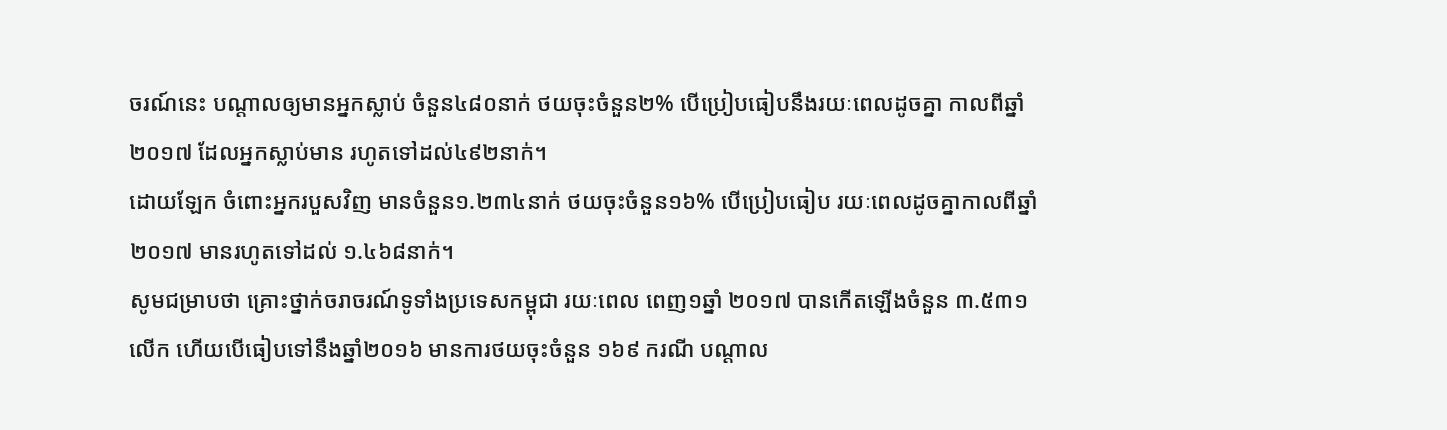ចរណ៍នេះ បណ្តាលឲ្យមានអ្នកស្លាប់ ចំនួន៤៨០នាក់ ថយចុះចំនួន២% បើប្រៀបធៀបនឹងរយៈពេលដូចគ្នា កាលពីឆ្នាំ ២០១៧ ដែលអ្នកស្លាប់មាន រហូតទៅដល់៤៩២នាក់។
ដោយឡែក ចំពោះអ្នករបួសវិញ មានចំនួន១.២៣៤នាក់ ថយចុះចំនួន១៦% បើប្រៀបធៀប រយៈពេលដូចគ្នាកាលពីឆ្នាំ២០១៧ មានរហូតទៅដល់ ១.៤៦៨នាក់។
សូមជម្រាបថា គ្រោះថ្នាក់ចរាចរណ៍ទូទាំងប្រទេសកម្ពុជា រយៈពេល ពេញ១ឆ្នាំ ២០១៧ បានកើតឡើងចំនួន ៣.៥៣១លើក ហើយបើធៀបទៅនឹងឆ្នាំ២០១៦ មានការថយចុះចំនួន ១៦៩ ករណី បណ្តាល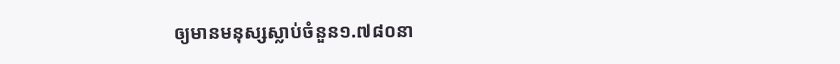ឲ្យមានមនុស្សស្លាប់ចំនួន១.៧៨០នា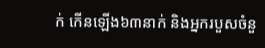ក់ កើនឡើង៦៣នាក់ និងអ្នករបួសចំនួ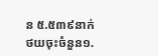ន ៥.៥៣៩នាក់ ថយចុះចំនួន១.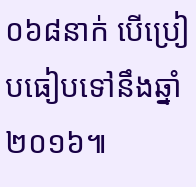០៦៨នាក់ បើប្រៀបធៀបទៅនឹងឆ្នាំ២០១៦៕